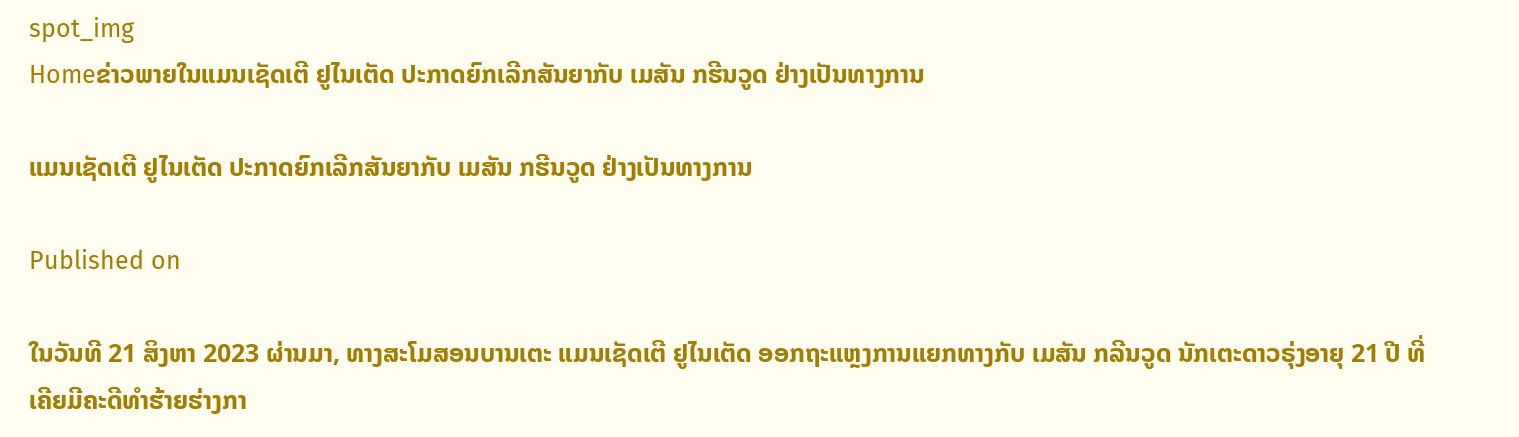spot_img
Homeຂ່າວພາຍໃນແມນເຊັດເຕີ ຢູໄນເຕັດ ປະກາດຍົກເລີກສັນຍາກັບ ເມສັນ ກຮີນວູດ ຢ່າງເປັນທາງການ

ແມນເຊັດເຕີ ຢູໄນເຕັດ ປະກາດຍົກເລີກສັນຍາກັບ ເມສັນ ກຮີນວູດ ຢ່າງເປັນທາງການ

Published on

ໃນວັນທີ 21 ສິງຫາ 2023 ຜ່ານມາ, ທາງສະໂມສອນບານເຕະ ແມນເຊັດເຕີ ຢູໄນເຕັດ ອອກຖະແຫຼງການແຍກທາງກັບ ເມສັນ ກລີນວູດ ນັກເຕະດາວຣຸ່ງອາຍຸ 21 ປີ ທີ່ເຄີຍມີຄະດີທຳຮ້າຍຮ່າງກາ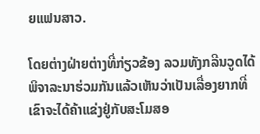ຍແຟນສາວ.

ໂດຍຕ່າງຝ່າຍຕ່າງທີ່ກ່ຽວຂ້ອງ ລວມທັງກລີນວູດໄດ້ພິຈາລະນາຮ່ວມກັນແລ້ວເຫັນວ່າເປັນເລື່ອງຍາກທີ່ເຂົາຈະໄດ້ຄ້າແຂ່ງຢູ່ກັບສະໂມສອ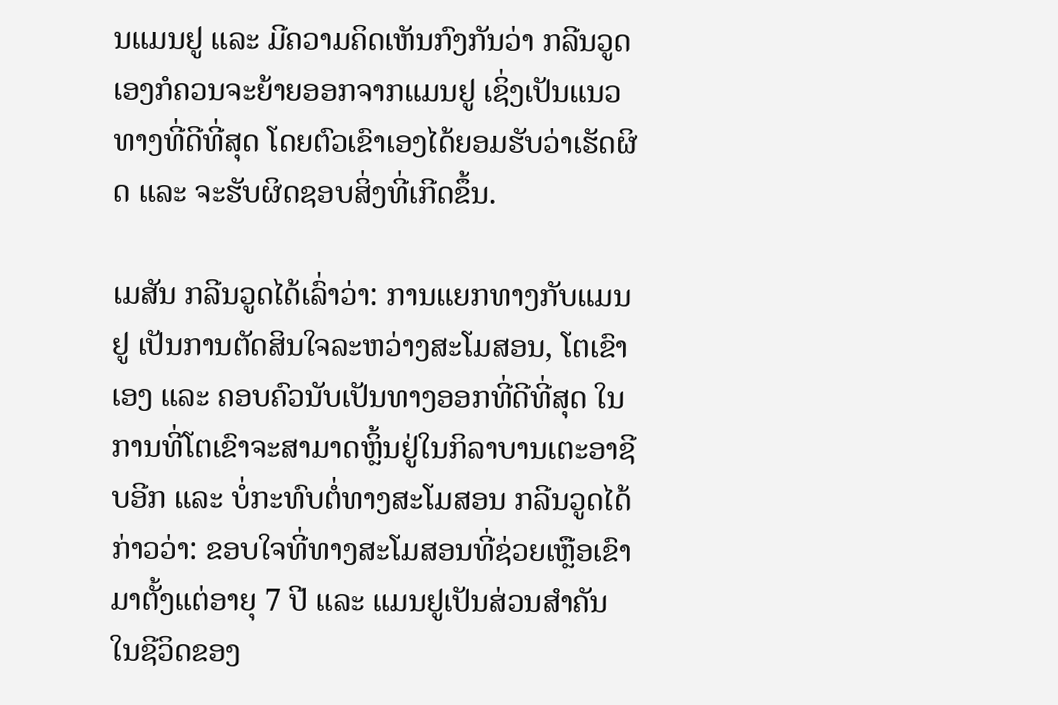ນແມນຢູ ແລະ ມີຄວາມຄິດເຫັນກົງກັນວ່າ ກລີນວູດເອງກໍຄວນຈະຍ້າຍອອກຈາກແມນຢູ ເຊິ່ງເປັນແນວທາງທີ່ດີທີ່ສຸດ ໂດຍຕົວເຂົາເອງໄດ້ຍອມຮັບວ່າເຮັດຜິດ ແລະ ຈະຮັບຜິດຊອບສິ່ງທີ່ເກີດຂຶ້ນ.

ເມສັນ ກລີນວູດໄດ້ເລົ່າວ່າ: ການແຍກທາງກັບແມນຢູ ເປັນການຕັດສິນໃຈລະຫວ່າງສະໂມສອນ, ໂຕເຂົາເອງ ແລະ ຄອບຄົວນັບເປັນທາງອອກທີ່ດີທີ່ສຸດ ໃນການທີ່ໂຕເຂົາຈະສາມາດຫຼິ້ນຢູ່ໃນກິລາບານເຕະອາຊີບອີກ ແລະ ບໍ່ກະທົບຕໍ່ທາງສະໂມສອນ ກລີນວູດໄດ້ກ່າວວ່າ: ຂອບໃຈທີ່ທາງສະໂມສອນທີ່ຊ່ວຍເຫຼືອເຂົາມາຕັ້ງແຕ່ອາຍຸ 7 ປີ ແລະ ແມນຢູເປັນສ່ວນສຳຄັນໃນຊີວິດຂອງ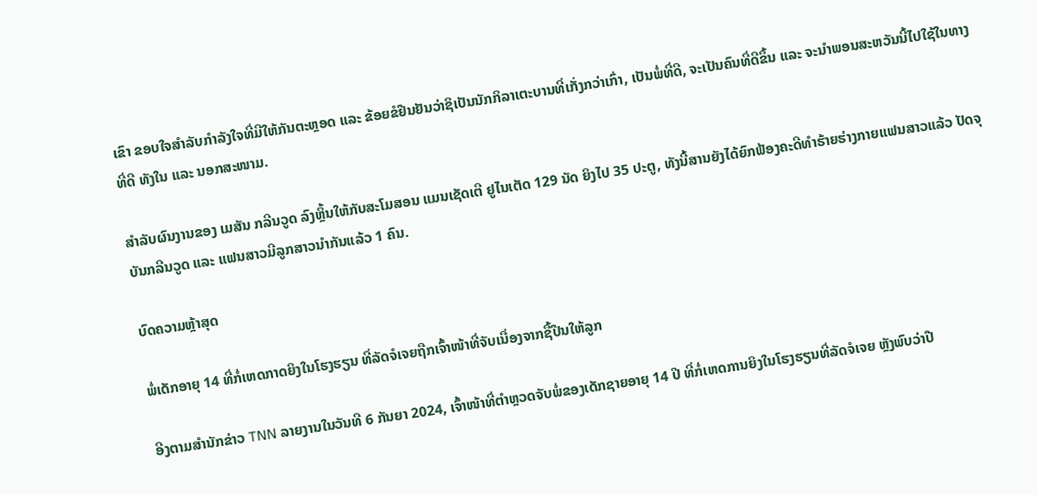ເຂົາ ຂອບໃຈສຳລັບກຳລັງໃຈທີ່ມີໃຫ້ກັນຕະຫຼອດ ແລະ ຂ້ອຍຂໍຢືນຢັນວ່າຊິເປັນນັກກິລາເຕະບານທີ່ເກັ່ງກວ່າເກົ່າ, ເປັນພໍ່ທີ່ດີ, ຈະເປັນຄົນທີ່ດີຂຶ້ນ ແລະ ຈະນຳພອນສະຫວັນນີ້ໄປໃຊ້ໃນທາງທີ່ດີ ທັງໃນ ແລະ ນອກສະໜາມ.

ສຳລັບຜົນງານຂອງ ເມສັນ ກລີນວູດ ລົງຫຼິ້ນໃຫ້ກັບສະໂມສອນ ແມນເຊັດເຕີ ຢູໄນເຕັດ 129 ນັດ ຍິງໄປ 35 ປະຕູ, ທັງນີ້ສານຍັງໄດ້ຍົກຟ້ອງຄະດີທຳຮ້າຍຮ່າງກາຍແຟນສາວແລ້ວ ປັດຈຸບັນກລີນວູດ ແລະ ແຟນສາວມີລູກສາວນຳກັນແລ້ວ 1 ຄົນ.

ບົດຄວາມຫຼ້າສຸດ

ພໍ່ເດັກອາຍຸ 14 ທີ່ກໍ່ເຫດກາດຍິງໃນໂຮງຮຽນ ທີ່ລັດຈໍເຈຍຖືກເຈົ້າໜ້າທີ່ຈັບເນື່ອງຈາກຊື້ປືນໃຫ້ລູກ

ອີງຕາມສຳນັກຂ່າວ TNN ລາຍງານໃນວັນທີ 6 ກັນຍາ 2024, ເຈົ້າໜ້າທີ່ຕຳຫຼວດຈັບພໍ່ຂອງເດັກຊາຍອາຍຸ 14 ປີ ທີ່ກໍ່ເຫດການຍິງໃນໂຮງຮຽນທີ່ລັດຈໍເຈຍ ຫຼັງພົບວ່າປື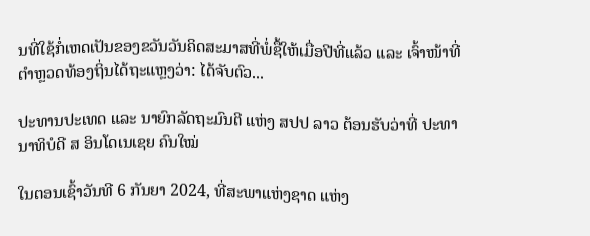ນທີ່ໃຊ້ກໍ່ເຫດເປັນຂອງຂວັນວັນຄິດສະມາສທີ່ພໍ່ຊື້ໃຫ້ເມື່ອປີທີ່ແລ້ວ ແລະ ເຈົ້າໜ້າທີ່ຕຳຫຼວດທ້ອງຖິ່ນໄດ້ຖະແຫຼງວ່າ: ໄດ້ຈັບຕົວ...

ປະທານປະເທດ ແລະ ນາຍົກລັດຖະມົນຕີ ແຫ່ງ ສປປ ລາວ ຕ້ອນຮັບວ່າທີ່ ປະທານາທິບໍດີ ສ ອິນໂດເນເຊຍ ຄົນໃໝ່

ໃນຕອນເຊົ້າວັນທີ 6 ກັນຍາ 2024, ທີ່ສະພາແຫ່ງຊາດ ແຫ່ງ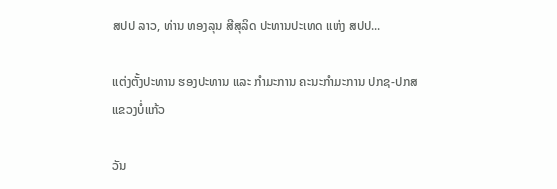ສປປ ລາວ, ທ່ານ ທອງລຸນ ສີສຸລິດ ປະທານປະເທດ ແຫ່ງ ສປປ...

ແຕ່ງຕັ້ງປະທານ ຮອງປະທານ ແລະ ກຳມະການ ຄະນະກຳມະການ ປກຊ-ປກສ ແຂວງບໍ່ແກ້ວ

ວັນ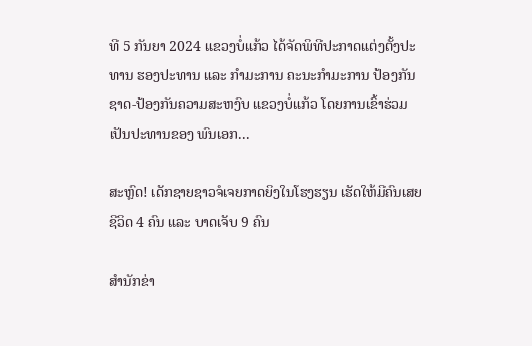ທີ 5 ກັນຍາ 2024 ແຂວງບໍ່ແກ້ວ ໄດ້ຈັດພິທີປະກາດແຕ່ງຕັ້ງປະທານ ຮອງປະທານ ແລະ ກຳມະການ ຄະນະກຳມະການ ປ້ອງກັນຊາດ-ປ້ອງກັນຄວາມສະຫງົບ ແຂວງບໍ່ແກ້ວ ໂດຍການເຂົ້າຮ່ວມເປັນປະທານຂອງ ພົນເອກ...

ສະຫຼົດ! ເດັກຊາຍຊາວຈໍເຈຍກາດຍິງໃນໂຮງຮຽນ ເຮັດໃຫ້ມີຄົນເສຍຊີວິດ 4 ຄົນ ແລະ ບາດເຈັບ 9 ຄົນ

ສຳນັກຂ່າ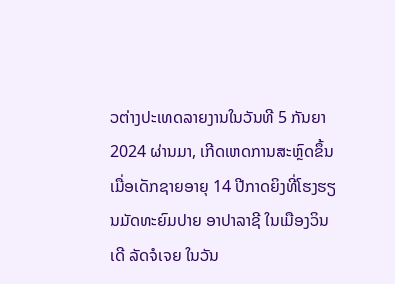ວຕ່າງປະເທດລາຍງານໃນວັນທີ 5 ກັນຍາ 2024 ຜ່ານມາ, ເກີດເຫດການສະຫຼົດຂຶ້ນເມື່ອເດັກຊາຍອາຍຸ 14 ປີກາດຍິງທີ່ໂຮງຮຽນມັດທະຍົມປາຍ ອາປາລາຊີ ໃນເມືອງວິນເດີ ລັດຈໍເຈຍ ໃນວັນ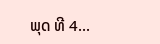ພຸດ ທີ 4...